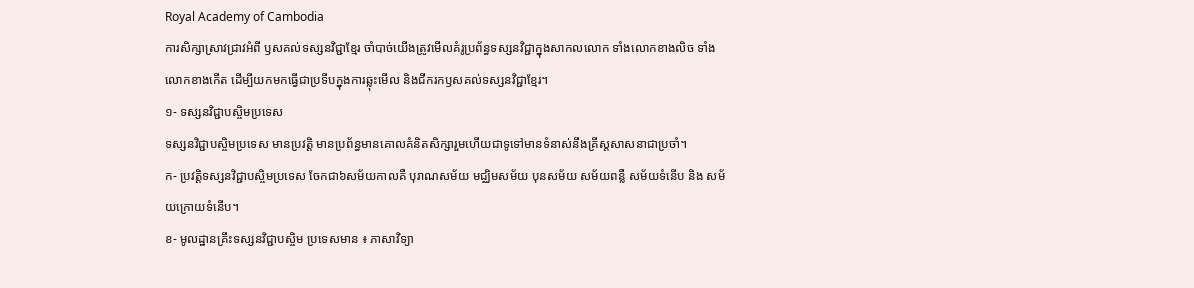Royal Academy of Cambodia
ការសិក្សាស្រាវជ្រាវអំពី ឫសគល់ទស្សនវិជ្ជាខ្មែរ ចាំបាច់យើងត្រូវមើលគំរូប្រព័ន្ធទស្សនវិជ្ជាក្នុងសាកលលោក ទាំងលោកខាងលិច ទាំងលោកខាងកើត ដើម្បីយកមកធ្វើជាប្រទីបក្នុងការឆ្លុះមើល និងជីករកឫសគល់ទស្សនវិជ្ជាខ្មែរ។
១- ទស្សនវិជ្ជាបស្ចិមប្រទេស
ទស្សនវិជ្ជាបស្ចិមប្រទេស មានប្រវត្តិ មានប្រព័ន្ធមានគោលគំនិតសិក្សារួមហើយជាទូទៅមានទំនាស់នឹងគ្រីស្តសាសនាជាប្រចាំ។
ក- ប្រវត្តិទស្សនវិជ្ជាបស្ចិមប្រទេស ចែកជា៦សម័យកាលគឺ បុរាណសម័យ មជ្ឈិមសម័យ បុនសម័យ សម័យពន្លឺ សម័យទំនើប និង សម័យក្រោយទំនើប។
ខ- មូលដ្ឋានគ្រឹះទស្សនវិជ្ជាបស្ចិម ប្រទេសមាន ៖ ភាសាវិទ្យា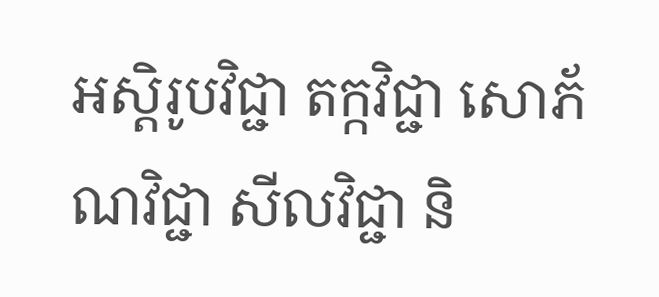អស្តិរូបវិជ្ជា តក្កវិជ្ជា សោភ័ណវិជ្ជា សីលវិជ្ជា និ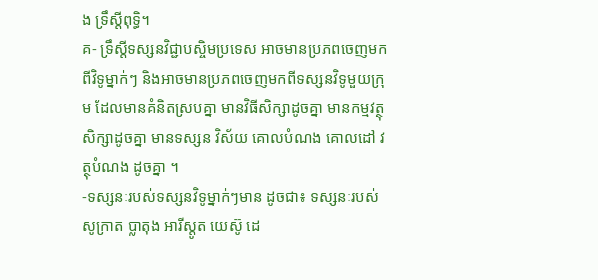ង ទ្រឹស្តីពុទ្ធិ។
គ- ទ្រឹស្តីទស្សនវិជ្ជាបស្ចិមប្រទេស អាចមានប្រភពចេញមកពីវិទូម្នាក់ៗ និងអាចមានប្រភពចេញមកពីទស្សនវិទូមួយក្រុម ដែលមានគំនិតស្របគ្នា មានវិធីសិក្សាដូចគ្នា មានកម្មវត្ថុសិក្សាដូចគ្នា មានទស្សន វិស័យ គោលបំណង គោលដៅ វត្ថុបំណង ដូចគ្នា ។
-ទស្សនៈរបស់ទស្សនវិទូម្នាក់ៗមាន ដូចជា៖ ទស្សនៈរបស់ សូក្រាត ប្លាតុង អារីស្តូត យេស៊ូ ដេ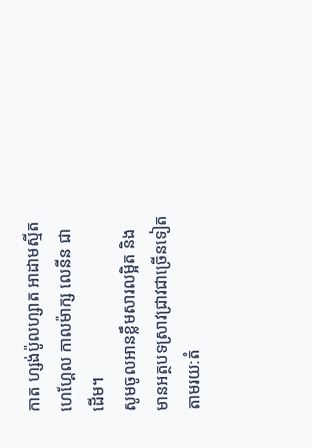កាត ហ្សង់ប៉ូលហ្សាត អាដាមស្មីត ហេហ្គែល កាលម៉ាក្ស លេនីន ជាដើម។
សូមចូលអានខ្លឹមសារលម្អិត និងមានអត្ថបទស្រាវជ្រាវជាច្រើនទៀតតាមរយ:តំ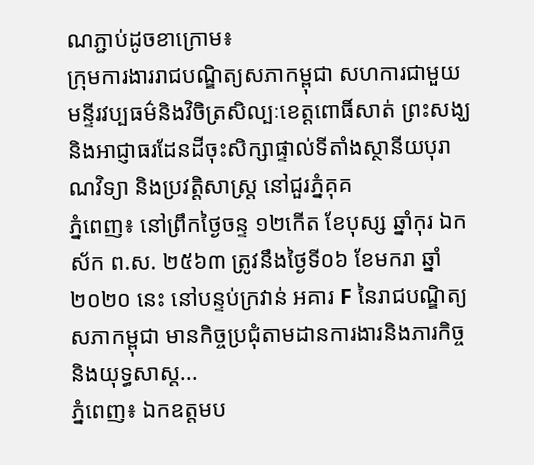ណភ្ជាប់ដូចខាក្រោម៖
ក្រុមការងាររាជបណ្ឌិត្យសភាកម្ពុជា សហការជាមួយមន្ទីរវប្បធម៌និងវិចិត្រសិល្បៈខេត្តពោធិ៍សាត់ ព្រះសង្ឃ និងអាជ្ញាធរដែនដីចុះសិក្សាផ្ទាល់ទីតាំងស្ថានីយបុរាណវិទ្យា និងប្រវត្តិសាស្ត្រ នៅជួរភ្នំគុគ
ភ្នំពេញ៖ នៅព្រឹកថ្ងៃចន្ទ ១២កើត ខែបុស្ស ឆ្នាំកុរ ឯកស័ក ព.ស. ២៥៦៣ ត្រូវនឹងថ្ងៃទី០៦ ខែមករា ឆ្នាំ២០២០ នេះ នៅបន្ទប់ក្រវាន់ អគារ F នៃរាជបណ្ឌិត្យសភាកម្ពុជា មានកិច្ចប្រជុំតាមដានការងារនិងភារកិច្ច និងយុទ្ធសាស្ត...
ភ្នំពេញ៖ ឯកឧត្ដមប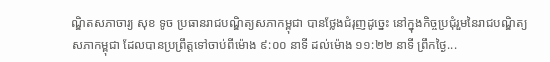ណ្ឌិតសភាចារ្យ សុខ ទូច ប្រធានរាជបណ្ឌិត្យសភាកម្ពុជា បានថ្លែងជំរុញដូច្នេះ នៅក្នុងកិច្ចប្រជុំរួមនៃរាជបណ្ឌិត្យសភាកម្ពុជា ដែលបានប្រព្រឹត្តទៅចាប់ពីម៉ោង ៩:០០ នាទី ដល់ម៉ោង ១១:២២ នាទី ព្រឹកថ្ងៃ...